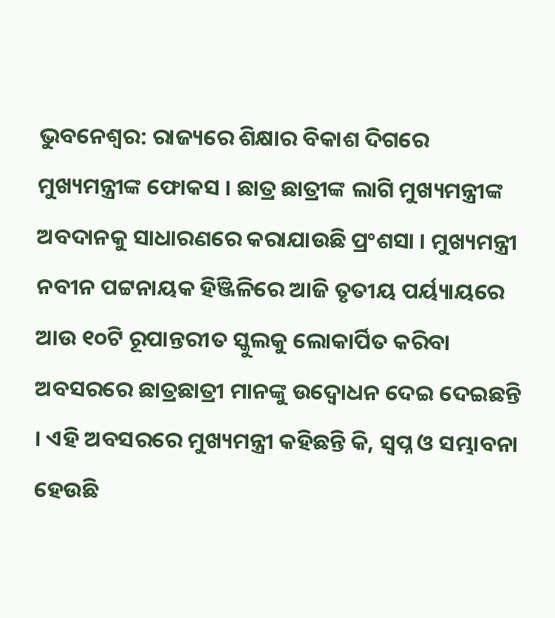ଭୁବନେଶ୍ୱର: ରାଜ୍ୟରେ ଶିକ୍ଷାର ବିକାଶ ଦିଗରେ ମୁଖ୍ୟମନ୍ତ୍ରୀଙ୍କ ଫୋକସ । ଛାତ୍ର ଛାତ୍ରୀଙ୍କ ଲାଗି ମୁଖ୍ୟମନ୍ତ୍ରୀଙ୍କ ଅବଦାନକୁ ସାଧାରଣରେ କରାଯାଉଛି ପ୍ରଂଶସା । ମୁଖ୍ୟମନ୍ତ୍ରୀ ନବୀନ ପଟ୍ଟନାୟକ ହିଞ୍ଜିଳିରେ ଆଜି ତୃତୀୟ ପର୍ୟ୍ୟାୟରେ ଆଉ ୧୦ଟି ରୂପାନ୍ତରୀତ ସ୍କୁଲକୁ ଲୋକାର୍ପିତ କରିବା ଅବସରରେ ଛାତ୍ରଛାତ୍ରୀ ମାନଙ୍କୁ ଉଦ୍ବୋଧନ ଦେଇ ଦେଇଛନ୍ତି । ଏହି ଅବସରରେ ମୁଖ୍ୟମନ୍ତ୍ରୀ କହିଛନ୍ତି କି, ସ୍ୱପ୍ନ ଓ ସମ୍ଭାବନା ହେଉଛି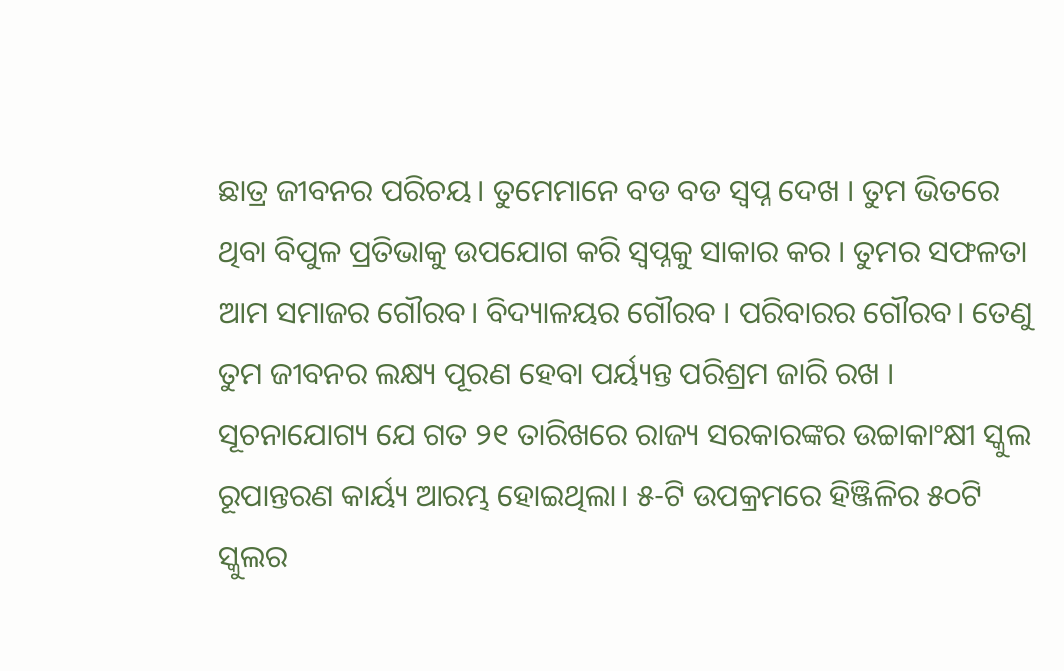ଛାତ୍ର ଜୀବନର ପରିଚୟ। ତୁମେମାନେ ବଡ ବଡ ସ୍ୱପ୍ନ ଦେଖ । ତୁମ ଭିତରେ ଥିବା ବିପୁଳ ପ୍ରତିଭାକୁ ଉପଯୋଗ କରି ସ୍ବପ୍ନକୁ ସାକାର କର । ତୁମର ସଫଳତା ଆମ ସମାଜର ଗୌରବ। ବିଦ୍ୟାଳୟର ଗୌରବ । ପରିବାରର ଗୌରବ। ତେଣୁ ତୁମ ଜୀବନର ଲକ୍ଷ୍ୟ ପୂରଣ ହେବା ପର୍ୟ୍ୟନ୍ତ ପରିଶ୍ରମ ଜାରି ରଖ ।
ସୂଚନାଯୋଗ୍ୟ ଯେ ଗତ ୨୧ ତାରିଖରେ ରାଜ୍ୟ ସରକାରଙ୍କର ଉଚ୍ଚାକାଂକ୍ଷୀ ସ୍କୁଲ ରୂପାନ୍ତରଣ କାର୍ୟ୍ୟ ଆରମ୍ଭ ହୋଇଥିଲା। ୫-ଟି ଉପକ୍ରମରେ ହିଞ୍ଜିଳିର ୫୦ଟି ସ୍କୁଲର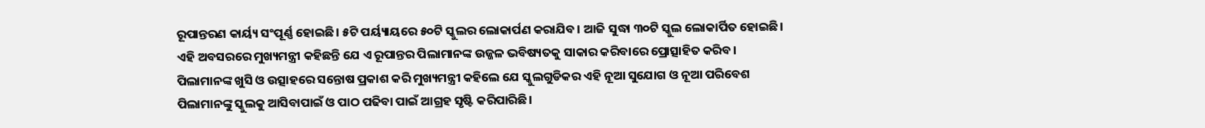ରୂପାନ୍ତରଣ କାର୍ୟ୍ୟ ସଂପୂର୍ଣ୍ଣ ହୋଇଛି। ୫ଟି ପର୍ୟ୍ୟାୟରେ ୫୦ଟି ସ୍କୁଲର ଲୋକାର୍ପଣ କରାଯିବ। ଆଜି ସୁଦ୍ଧା ୩୦ଟି ସ୍କୁଲ ଲୋକାର୍ପିତ ହୋଇଛି।
ଏହି ଅବସରରେ ମୁଖ୍ୟମନ୍ତ୍ରୀ କହିଛନ୍ତି ଯେ ଏ ରୂପାନ୍ତର ପିଲାମାନଙ୍କ ଉଜ୍ଜଳ ଭବିଷ୍ୟତକୁ ସାକାର କରିବାରେ ପ୍ରୋତ୍ସାହିତ କରିବ। ପିଲାମାନଙ୍କ ଖୁସି ଓ ଉତ୍ସାହରେ ସନ୍ତୋଷ ପ୍ରକାଶ କରି ମୁଖ୍ୟମନ୍ତ୍ରୀ କହିଲେ ଯେ ସ୍କୁଲଗୁଡିକର ଏହି ନୂଆ ସୁଯୋଗ ଓ ନୂଆ ପରିବେଶ ପିଲାମାନଙ୍କୁ ସ୍କୁଲକୁ ଆସିବାପାଇଁ ଓ ପାଠ ପଢିବା ପାଇଁ ଆଗ୍ରହ ସୃଷ୍ଟି କରିପାରିଛି।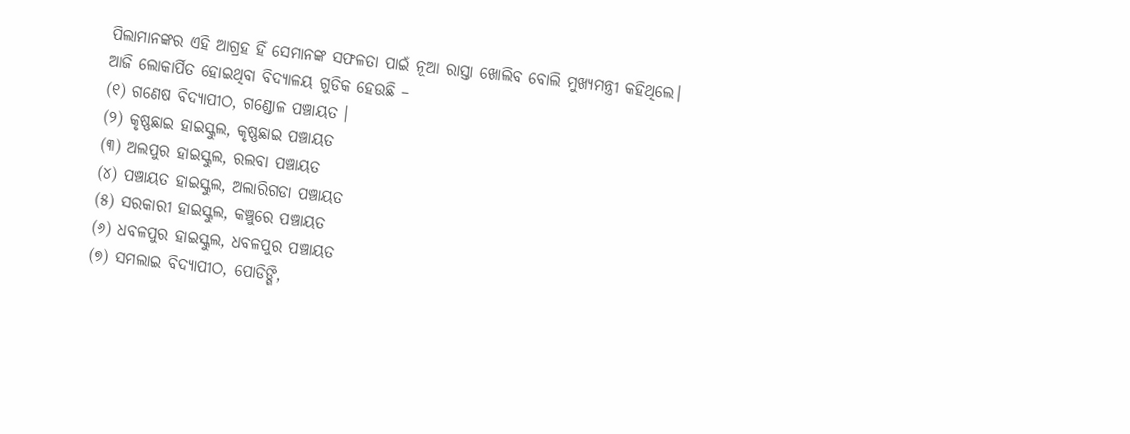ପିଲାମାନଙ୍କର ଏହି ଆଗ୍ରହ ହିଁ ସେମାନଙ୍କ ସଫଳତା ପାଇଁ ନୂଆ ରାସ୍ତା ଖୋଲିବ ବୋଲି ମୁଖ୍ୟମନ୍ତ୍ରୀ କହିଥିଲେ।
ଆଜି ଲୋକାର୍ପିତ ହୋଇଥିବା ବିଦ୍ୟାଳୟ ଗୁଡିକ ହେଉଛି –
(୧) ଗଣେଷ ବିଦ୍ୟାପୀଠ, ଗଣ୍ଡୋଳ ପଞ୍ଚାୟତ ।
(୨) କୃଷ୍ଣଛାଇ ହାଇସ୍କୁଲ, କୃଷ୍ଣଛାଇ ପଞ୍ଚାୟତ
(୩) ଅଲପୁର ହାଇସ୍କୁଲ, ରଲବା ପଞ୍ଚାୟତ
(୪) ପଞ୍ଚାୟତ ହାଇସ୍କୁଲ, ଅଲାରିଗଡା ପଞ୍ଚାୟତ
(୫) ସରକାରୀ ହାଇସ୍କୁଲ, କଞ୍ଚୁରେ ପଞ୍ଚାୟତ
(୬) ଧବଳପୁର ହାଇସ୍କୁଲ, ଧବଳପୁର ପଞ୍ଚାୟତ
(୭) ସମଲାଇ ବିଦ୍ୟାପୀଠ, ପୋଡିଙ୍ଗି,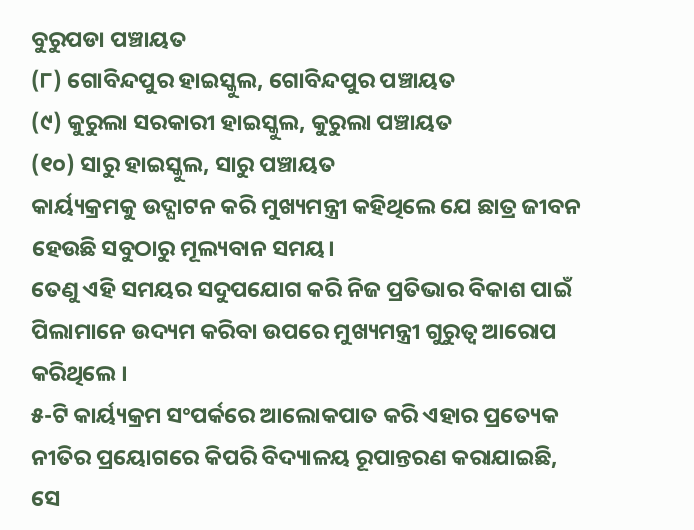ବୁରୁପଡା ପଞ୍ଚାୟତ
(୮) ଗୋବିନ୍ଦପୁର ହାଇସ୍କୁଲ, ଗୋବିନ୍ଦପୁର ପଞ୍ଚାୟତ
(୯) କୁରୁଲା ସରକାରୀ ହାଇସ୍କୁଲ, କୁରୁଲା ପଞ୍ଚାୟତ
(୧୦) ସାରୁ ହାଇସ୍କୁଲ, ସାରୁ ପଞ୍ଚାୟତ
କାର୍ୟ୍ୟକ୍ରମକୁ ଉଦ୍ଘାଟନ କରି ମୁଖ୍ୟମନ୍ତ୍ରୀ କହିଥିଲେ ଯେ ଛାତ୍ର ଜୀବନ ହେଉଛି ସବୁଠାରୁ ମୂଲ୍ୟବାନ ସମୟ।
ତେଣୁ ଏହି ସମୟର ସଦୁପଯୋଗ କରି ନିଜ ପ୍ରତିଭାର ବିକାଶ ପାଇଁ ପିଲାମାନେ ଉଦ୍ୟମ କରିବା ଉପରେ ମୁଖ୍ୟମନ୍ତ୍ରୀ ଗୁରୁତ୍ୱ ଆରୋପ କରିଥିଲେ ।
୫-ଟି କାର୍ୟ୍ୟକ୍ରମ ସଂପର୍କରେ ଆଲୋକପାତ କରି ଏହାର ପ୍ରତ୍ୟେକ ନୀତିର ପ୍ରୟୋଗରେ କିପରି ବିଦ୍ୟାଳୟ ରୂପାନ୍ତରଣ କରାଯାଇଛି, ସେ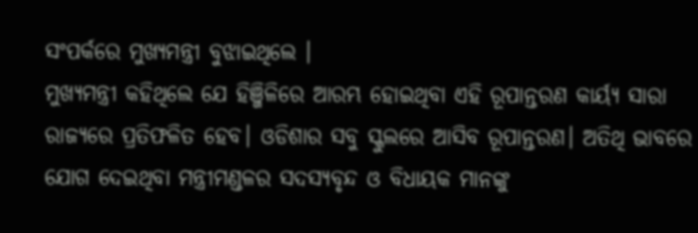ସଂପର୍କରେ ମୁଖ୍ୟମନ୍ତ୍ରୀ ବୁଝାଇଥିଲେ ।
ମୁଖ୍ୟମନ୍ତ୍ରୀ କହିଥିଲେ ଯେ ହିଞ୍ଜିଳିରେ ଆରମ୍ଭ ହୋଇଥିବା ଏହି ରୂପାନ୍ତରଣ କାର୍ୟ୍ୟ ସାରା ରାଜ୍ୟରେ ପ୍ରତିଫଳିତ ହେବ। ଓଡିଶାର ସବୁ ସ୍କୁଲରେ ଆସିବ ରୂପାନ୍ତରଣ। ଅତିଥି ଭାବରେ ଯୋଗ ଦେଇଥିବା ମନ୍ତ୍ରୀମଣ୍ଡଳର ସଦସ୍ୟବୃନ୍ଦ ଓ ବିଧାୟକ ମାନଙ୍କୁ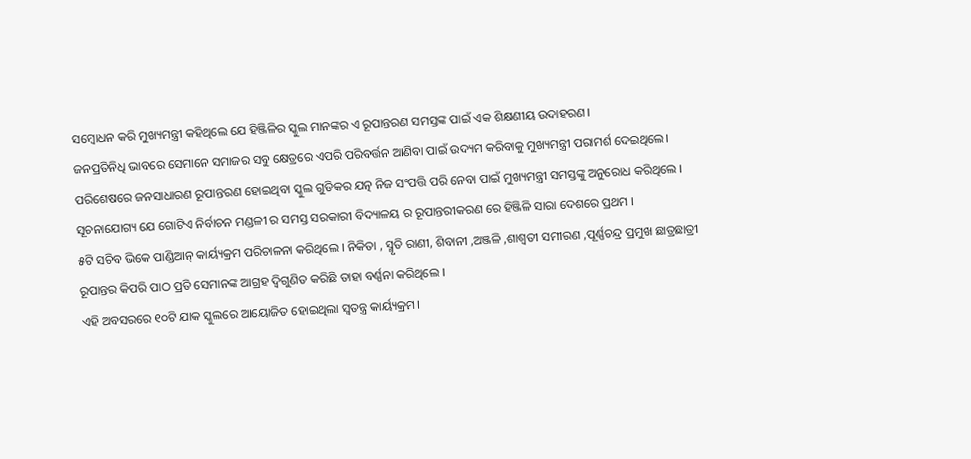ସମ୍ବୋଧନ କରି ମୁଖ୍ୟମନ୍ତ୍ରୀ କହିଥିଲେ ଯେ ହିଞ୍ଜିଳିର ସ୍କୁଲ ମାନଙ୍କର ଏ ରୂପାନ୍ତରଣ ସମସ୍ତଙ୍କ ପାଇଁ ଏକ ଶିକ୍ଷଣୀୟ ଉଦାହରଣ।
ଜନପ୍ରତିନିଧି ଭାବରେ ସେମାନେ ସମାଜର ସବୁ କ୍ଷେତ୍ରରେ ଏପରି ପରିବର୍ତ୍ତନ ଆଣିବା ପାଇଁ ଉଦ୍ୟମ କରିବାକୁ ମୁଖ୍ୟମନ୍ତ୍ରୀ ପରାମର୍ଶ ଦେଇଥିଲେ।
ପରିଶେଷରେ ଜନସାଧାରଣ ରୂପାନ୍ତରଣ ହୋଇଥିବା ସ୍କୁଲ ଗୁଡିକର ଯତ୍ନ ନିଜ ସଂପତ୍ତି ପରି ନେବା ପାଇଁ ମୁଖ୍ୟମନ୍ତ୍ରୀ ସମସ୍ତଙ୍କୁ ଅନୁରୋଧ କରିଥିଲେ ।
ସୂଚନାଯୋଗ୍ୟ ଯେ ଗୋଟିଏ ନିର୍ବାଚନ ମଣ୍ଡଳୀ ର ସମସ୍ତ ସରକାରୀ ବିଦ୍ୟାଳୟ ର ରୂପାନ୍ତରୀକରଣ ରେ ହିଞ୍ଜିଳି ସାରା ଦେଶରେ ପ୍ରଥମ ।
୫ଟି ସଚିବ ଭିକେ ପାଣ୍ଡିଆନ୍ କାର୍ୟ୍ୟକ୍ରମ ପରିଚାଳନା କରିଥିଲେ । ନିକିତା , ସ୍ମୃତି ରାଣୀ, ଶିବାନୀ ,ଅଞ୍ଜଳି ,ଶାଶ୍ବତୀ ସମୀରଣ ,ପୂର୍ଣ୍ଣଚନ୍ଦ୍ର ପ୍ରମୁଖ ଛାତ୍ରଛାତ୍ରୀ ରୂପାନ୍ତର କିପରି ପାଠ ପ୍ରତି ସେମାନଙ୍କ ଆଗ୍ରହ ଦ୍ବିଗୁଣିତ କରିଛି ତାହା ବର୍ଣ୍ଣନା କରିଥିଲେ ।
ଏହି ଅବସରରେ ୧୦ଟି ଯାକ ସ୍କୁଲରେ ଆୟୋଜିତ ହୋଇଥିଲା ସ୍ବତନ୍ତ୍ର କାର୍ୟ୍ୟକ୍ରମ।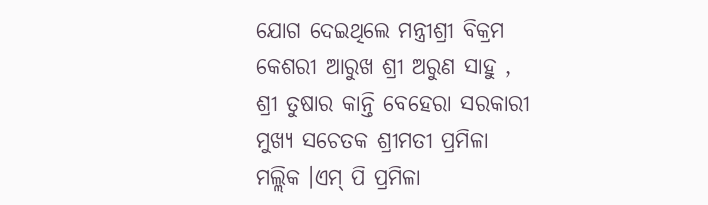ଯୋଗ ଦେଇଥିଲେ ମନ୍ତ୍ରୀଶ୍ରୀ ବିକ୍ରମ କେଶରୀ ଆରୁଖ ଶ୍ରୀ ଅରୁଣ ସାହୁ , ଶ୍ରୀ ତୁଷାର କାନ୍ତି ବେହେରା ସରକାରୀ ମୁଖ୍ୟ ସଚେତକ ଶ୍ରୀମତୀ ପ୍ରମିଳା ମଲ୍ଲିକ ।ଏମ୍ ପି ପ୍ରମିଳା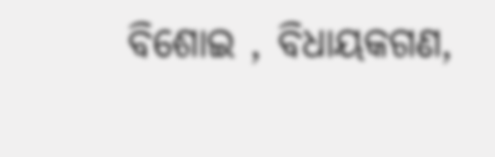ବିଶୋଇ , ବିଧାୟକଗଣ,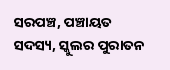ସରପଞ୍ଚ, ପଞ୍ଚାୟତ ସଦସ୍ୟ, ସ୍କୁଲର ପୁରାତନ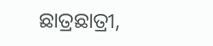ଛାତ୍ରଛାତ୍ରୀ,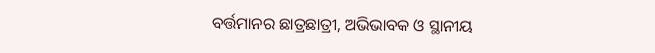ବର୍ତ୍ତମାନର ଛାତ୍ରଛାତ୍ରୀ, ଅଭିଭାବକ ଓ ସ୍ଥାନୀୟ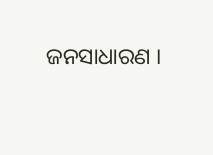ଜନସାଧାରଣ ।